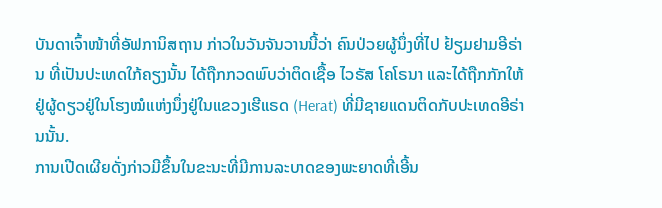ບັນດາເຈົ້າໜ້າທີ່ອັຟການິສຖານ ກ່າວໃນວັນຈັນວານນີ້ວ່າ ຄົນປ່ວຍຜູ້ນຶ່ງທີ່ໄປ ຢ້ຽມຢາມອີຣ່ານ ທີ່ເປັນປະເທດໃກ້ຄຽງນັ້ນ ໄດ້ຖືກກວດພົບວ່າຕິດເຊື້ອ ໄວຣັສ ໂຄໂຣນາ ແລະໄດ້ຖືກກັກໃຫ້ຢູ່ຜູ້ດຽວຢູ່ໃນໂຮງໝໍແຫ່ງນຶ່ງຢູ່ໃນແຂວງເຮີແຣດ (Herat) ທີ່ມີຊາຍແດນຕິດກັບປະເທດອີຣ່ານນັ້ນ.
ການເປີດເຜີຍດັ່ງກ່າວມີຂຶ້ນໃນຂະນະທີ່ມີການລະບາດຂອງພະຍາດທີ່ເອີ້ນ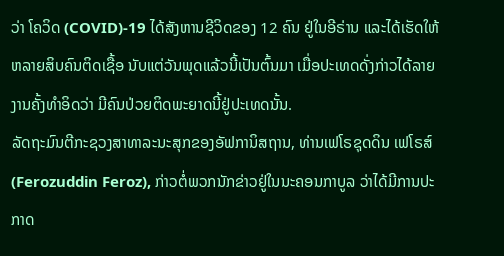ວ່າ ໂຄວິດ (COVID)-19 ໄດ້ສັງຫານຊີວິດຂອງ 12 ຄົນ ຢູ່ໃນອີຣ່ານ ແລະໄດ້ເຮັດໃຫ້ຫລາຍສິບຄົນຕິດເຊື້ອ ນັບແຕ່ວັນພຸດແລ້ວນີ້ເປັນຕົ້ນມາ ເມື່ອປະເທດດັ່ງກ່າວໄດ້ລາຍງານຄັ້ງທຳອິດວ່າ ມີຄົນປ່ວຍຕິດພະຍາດນີ້ຢູ່ປະເທດນັ້ນ.
ລັດຖະມົນຕີກະຊວງສາທາລະນະສຸກຂອງອັຟການິສຖານ, ທ່ານເຟໂຣຊຸດດິນ ເຟໂຣສ໌ (Ferozuddin Feroz), ກ່າວຕໍ່ພວກນັກຂ່າວຢູ່ໃນນະຄອນກາບູລ ວ່າໄດ້ມີການປະກາດ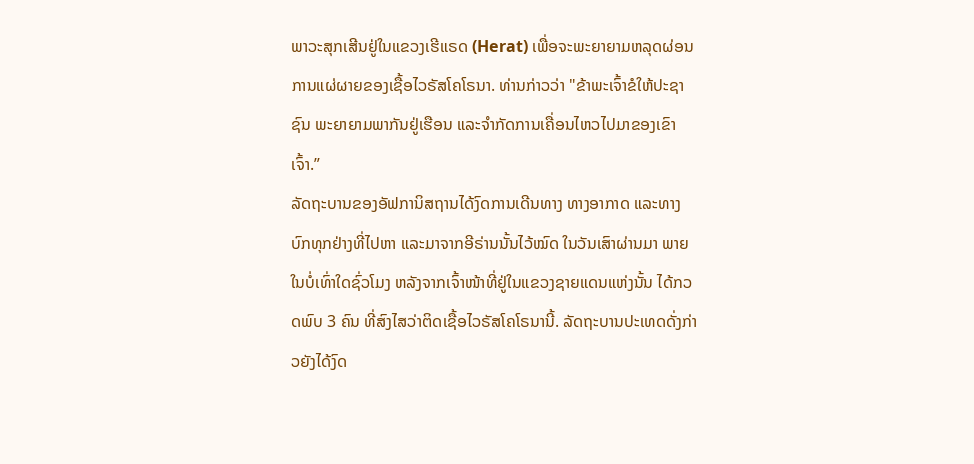ພາວະສຸກເສີນຢູ່ໃນແຂວງເຮີແຣດ (Herat) ເພື່ອຈະພະຍາຍາມຫລຸດຜ່ອນການແຜ່ຜາຍຂອງເຊື້ອໄວຣັສໂຄໂຣນາ. ທ່ານກ່າວວ່າ "ຂ້າພະເຈົ້າຂໍໃຫ້ປະຊາຊົນ ພະຍາຍາມພາກັນຢູ່ເຮືອນ ແລະຈຳກັດການເຄື່ອນໄຫວໄປມາຂອງເຂົາເຈົ້າ.”
ລັດຖະບານຂອງອັຟການິສຖານໄດ້ງົດການເດີນທາງ ທາງອາກາດ ແລະທາງບົກທຸກຢ່າງທີ່ໄປຫາ ແລະມາຈາກອີຣ່ານນັ້ນໄວ້ໝົດ ໃນວັນເສົາຜ່ານມາ ພາຍ ໃນບໍ່ເທົ່າໃດຊົ່ວໂມງ ຫລັງຈາກເຈົ້າໜ້າທີ່ຢູ່ໃນແຂວງຊາຍແດນແຫ່ງນັ້ນ ໄດ້ກວດພົບ 3 ຄົນ ທີ່ສົງໄສວ່າຕິດເຊື້ອໄວຣັສໂຄໂຣນານີ້. ລັດຖະບານປະເທດດັ່ງກ່າວຍັງໄດ້ງົດ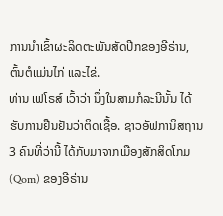ການນຳເຂົ້າຜະລິດຕະພັນສັດປີກຂອງອີຣ່ານ, ຕົ້ນຕໍແມ່ນໄກ່ ແລະໄຂ່.
ທ່ານ ເຟໂຣສ໌ ເວົ້າວ່າ ນຶ່ງໃນສາມກໍລະນີນັ້ນ ໄດ້ຮັບການຢືນຢັນວ່າຕິດເຊື້ອ. ຊາວອັຟການິສຖານ 3 ຄົນທີ່ວ່ານີ້ ໄດ້ກັບມາຈາກເມືອງສັກສິດໂກມ (Qom) ຂອງອີຣ່ານ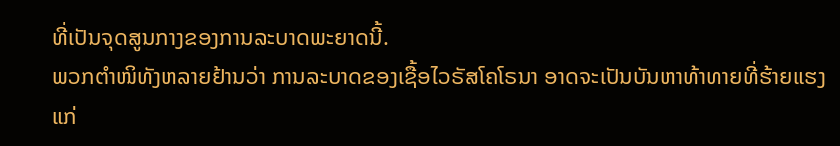ທີ່ເປັນຈຸດສູນກາງຂອງການລະບາດພະຍາດນີ້.
ພວກຕຳໜິທັງຫລາຍຢ້ານວ່າ ການລະບາດຂອງເຊື້ອໄວຣັສໂຄໂຣນາ ອາດຈະເປັນບັນຫາທ້າທາຍທີ່ຮ້າຍແຮງແກ່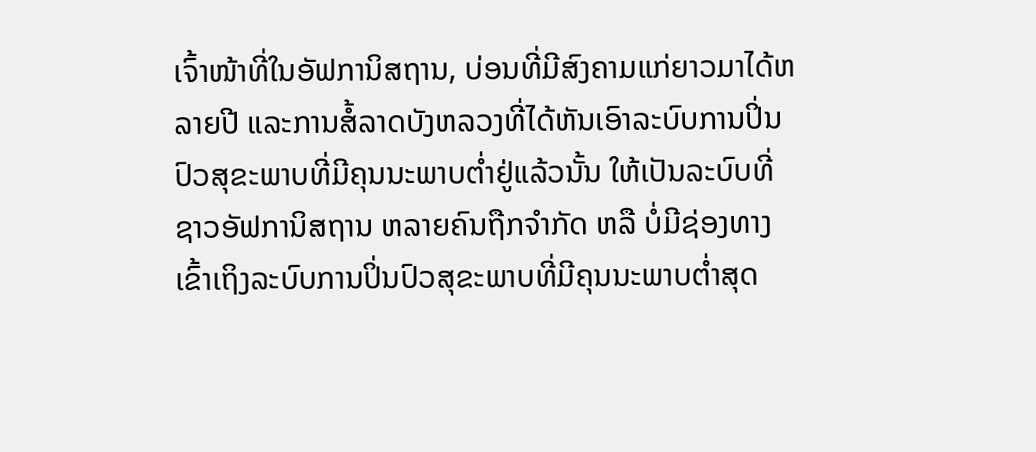ເຈົ້າໜ້າທີ່ໃນອັຟການິສຖານ, ບ່ອນທີ່ມີສົງຄາມແກ່ຍາວມາໄດ້ຫລາຍປີ ແລະການສໍ້ລາດບັງຫລວງທີ່ໄດ້ຫັນເອົາລະບົບການປິ່ນປົວສຸຂະພາບທີ່ມີຄຸນນະພາບຕ່ຳຢູ່ແລ້ວນັ້ນ ໃຫ້ເປັນລະບົບທີ່ຊາວອັຟການິສຖານ ຫລາຍຄົນຖືກຈຳກັດ ຫລື ບໍ່ມີຊ່ອງທາງເຂົ້າເຖິງລະບົບການປິ່ນປົວສຸຂະພາບທີ່ມີຄຸນນະພາບຕໍ່າສຸດ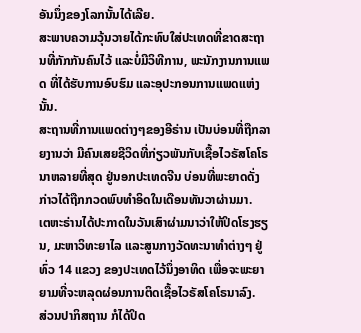ອັນນຶ່ງຂອງໂລກນັ້ນໄດ້ເລີຍ.
ສະພາບຄວາມວຸ້ນວາຍໄດ້ກະທົບໃສ່ປະເທດທີ່ຂາດສະຖານທີ່ກັກກັນຄົນໄວ້ ແລະບໍ່ມີວິທີການ, ພະນັກງານການແພດ ທີ່ໄດ້ຮັບການອົບຮົມ ແລະອຸປະກອນການແພດແຫ່ງນັ້ນ.
ສະຖານທີ່ການແພດຕ່າງໆຂອງອີຣ່ານ ເປັນບ່ອນທີ່ຖືກລາຍງານວ່າ ມີຄົນເສຍຊີວິດທີ່ກ່ຽວພັນກັບເຊື້ອໄວຣັສໂຄໂຣນາຫລາຍທີ່ສຸດ ຢູ່ນອກປະເທດຈີນ ບ່ອນທີ່ພະຍາດດັ່ງກ່າວໄດ້ຖືກກວດພົບທໍາອິດໃນເດືອນທັນວາຜ່ານມາ.
ເຕຫະຣ່ານໄດ້ປະກາດໃນວັນເສົາຜ່າມນາວ່າໃຫ້ປິດໂຮງຮຽນ, ມະຫາວິທະຍາໄລ ແລະສູນກາງວັດທະນາທຳຕ່າງໆ ຢູ່ທົ່ວ 14 ແຂວງ ຂອງປະເທດໄວ້ນຶ່ງອາທິດ ເພື່ອຈະພະຍາຍາມທີ່ຈະຫລຸດຜ່ອນການຕິດເຊື້ອໄວຣັສໂຄໂຣນາລົງ.
ສ່ວນປາກິສຖານ ກໍໄດ້ປິດ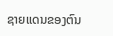ຊາຍແດນຂອງຕົນ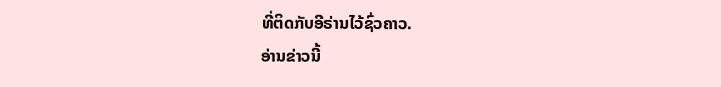ທີ່ຕິດກັບອີຣ່ານໄວ້ຊົ່ວຄາວ.
ອ່ານຂ່າວນີ້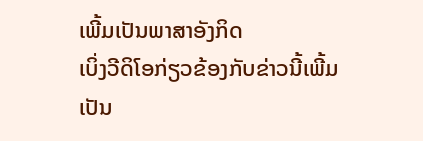ເພີ້ມເປັນພາສາອັງກິດ
ເບິ່ງວີດິໂອກ່ຽວຂ້ອງກັບຂ່າວນີ້ເພີ້ມເປັນ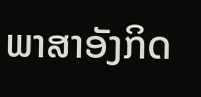ພາສາອັງກິດ